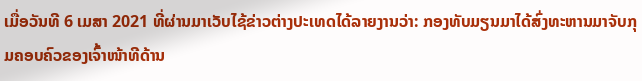ເມື່ອວັນທີ 6 ເມສາ 2021 ທີ່ຜ່ານມາເວັບໄຊ້ຂ່າວຕ່າງປະເທດໄດ້ລາຍງານວ່າ: ກອງທັບມຽນມາໄດ້ສົ່ງທະຫານມາຈັບກຸມຄອບຄົວຂອງເຈົ້າໜ້າທີດ້ານ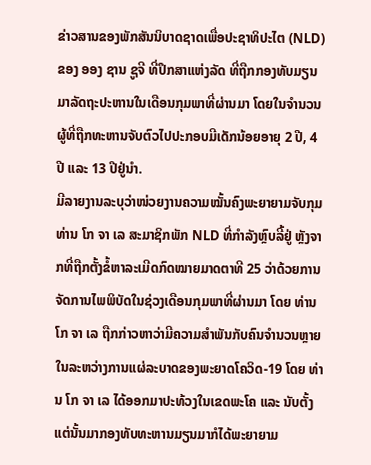ຂ່າວສານຂອງພັກສັນນິບາດຊາດເພື່ອປະຊາທິປະໄຕ (NLD) ຂອງ ອອງ ຊານ ຊູຈີ ທີ່ປຶກສາແຫ່ງລັດ ທີ່ຖືກກອງທັບມຽນມາລັດຖະປະຫານໃນເດືອນກຸມພາທີ່ຜ່ານມາ ໂດຍໃນຈໍານວນຜູ້ທີ່ຖືກທະຫານຈັບຕົວໄປປະກອບມີເດັກນ້ອຍອາຍຸ 2 ປີ, 4 ປີ ແລະ 13 ປີຢູ່ນໍາ.
ມີລາຍງານລະບຸວ່າໜ່ວຍງານຄວາມໝັ້ນຄົງພະຍາຍາມຈັບກຸມ ທ່ານ ໂກ ຈາ ເລ ສະມາຊິກພັກ NLD ທີ່ກໍາລັງຫຼົບລີ້ຢູ່ ຫຼັງຈາກທີ່ຖືກຕັ້ງຂໍ້ຫາລະເມີດກົດໝາຍມາດຕາທີ 25 ວ່າດ້ວຍການຈັດການໄພພິບັດໃນຊ່ວງເດືອນກຸມພາທີ່ຜ່ານມາ ໂດຍ ທ່ານ ໂກ ຈາ ເລ ຖືກກ່າວຫາວ່າມີຄວາມສໍາພັນກັບຄົນຈໍານວນຫຼາຍໃນລະຫວ່າງການແຜ່ລະບາດຂອງພະຍາດໂຄວິດ-19 ໂດຍ ທ່ານ ໂກ ຈາ ເລ ໄດ້ອອກມາປະທ້ວງໃນເຂດພະໂຄ ແລະ ນັບຕັ້ງແຕ່ນັ້ນມາກອງທັບທະຫານມຽນມາກໍໄດ້ພະຍາຍາມ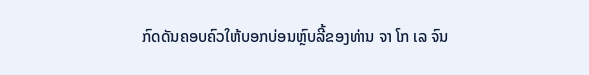ກົດດັນຄອບຄົວໃຫ້ບອກບ່ອນຫຼົບລີ້ຂອງທ່ານ ຈາ ໂກ ເລ ຈົນ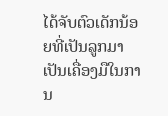ໄດ້ຈັບຕົວເດັກນ້ອຍທີ່ເປັນລູກມາເປັນເຄື່ອງມືໃນການ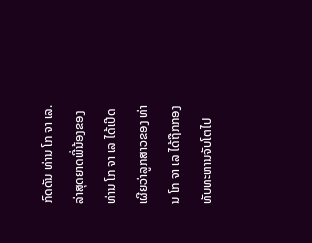ກົດດັນ ທ່ານ ໂກ ຈາ ເລ.
ລ່າສຸດຍາດພີ່ນ້ອງຂອງ ທ່ານ ໂກ ຈາ ເລ ໄດ້ເປີດເຜີຍວ່າລູກສາວຂອງ ທ່ານ ໂກ ຈາ ເລ ໄດ້ຖືກກອງທັບທະຫານຈັບໂຕໄປ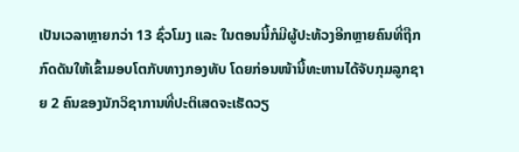ເປັນເວລາຫຼາຍກວ່າ 13 ຊົ່ວໂມງ ແລະ ໃນຕອນນີ້ກໍມີຜູ້ປະທ້ວງອີກຫຼາຍຄົນທີ່ຖືກກົດດັນໃຫ້ເຂົ້າມອບໂຕກັບທາງກອງທັບ ໂດຍກ່ອນໜ້ານີ້ທະຫານໄດ້ຈັບກຸມລູກຊາຍ 2 ຄົນຂອງນັກວິຊາການທີ່ປະຕິເສດຈະເຮັດວຽ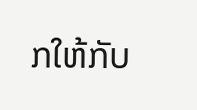ກໃຫ້ກັບ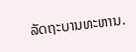ລັດຖະບານທະຫານ.